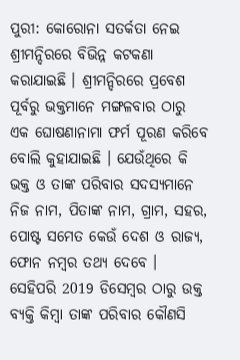ପୁରୀ: କୋରୋନା ସତର୍କତା ନେଇ ଶ୍ରୀମନ୍ଦିରରେ ବିଭିନ୍ନ କଟକଣା କରାଯାଇଛି । ଶ୍ରୀମନ୍ଦିରରେ ପ୍ରବେଶ ପୂର୍ବରୁ ଭକ୍ତମାନେ ମଙ୍ଗଳବାର ଠାରୁ ଏକ ଘୋଷଣାନାମା ଫର୍ମ ପୂରଣ କରିବେ ବୋଲି କୁହାଯାଇଛି । ଯେଉଁଥିରେ କି ଭକ୍ତ ଓ ତାଙ୍କ ପରିବାର ସଦସ୍ୟମାନେ ନିଜ ନାମ, ପିତାଙ୍କ ନାମ, ଗ୍ରାମ, ସହର, ପୋଷ୍ଟ ସମେତ କେଉଁ ଦେଶ ଓ ରାଜ୍ୟ, ଫୋନ ନମ୍ବର ତଥ୍ୟ ଦେବେ ।
ସେହିପରି 2019 ଡିସେମ୍ବର ଠାରୁ ଉକ୍ତ ବ୍ୟକ୍ତି କିମ୍ବା ତାଙ୍କ ପରିବାର କୌଣସି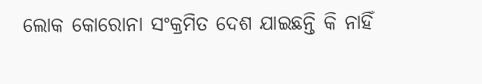ଲୋକ କୋରୋନା ସଂକ୍ରମିତ ଦେଶ ଯାଇଛନ୍ତି କି ନାହିଁ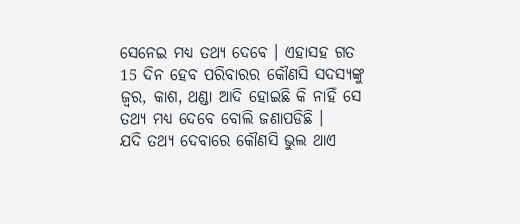ସେନେଇ ମଧ୍ୟ ତଥ୍ୟ ଦେବେ । ଏହାସହ ଗତ 15 ଦିନ ହେବ ପରିବାରର କୌଣସି ସଦସ୍ୟଙ୍କୁ ଜ୍ବର, କାଶ, ଥଣ୍ଡା ଆଦି ହୋଇଛି କି ନାହିଁ ସେ ତଥ୍ୟ ମଧ୍ୟ ଦେବେ ବୋଲି ଜଣାପଡିଛି ।
ଯଦି ତଥ୍ୟ ଦେବାରେ କୌଣସି ଭୁଲ ଥାଏ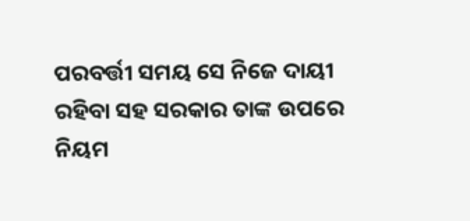ପରବର୍ତ୍ତୀ ସମୟ ସେ ନିଜେ ଦାୟୀ ରହିବା ସହ ସରକାର ତାଙ୍କ ଉପରେ ନିୟମ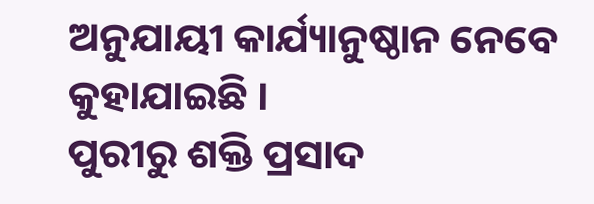ଅନୁଯାୟୀ କାର୍ଯ୍ୟାନୁଷ୍ଠାନ ନେବେ କୁହାଯାଇଛି ।
ପୁରୀରୁ ଶକ୍ତି ପ୍ରସାଦ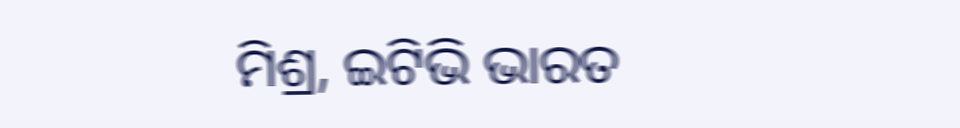ମିଶ୍ର, ଇଟିଭି ଭାରତ